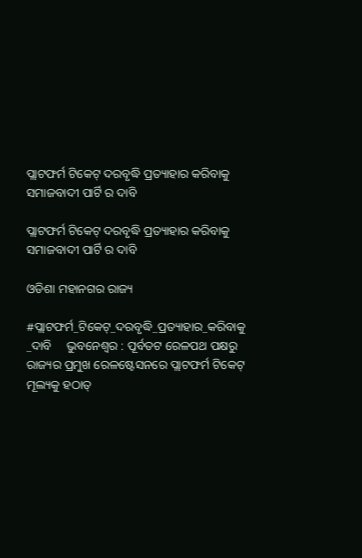ପ୍ଲାଟଫର୍ମ ଟିକେଟ୍ ଦରବୃଦ୍ଧି ପ୍ରତ୍ୟାହାର କରିବାକୁ ସମାଜବାଦୀ ପାର୍ଟି ର ଦାବି

ପ୍ଲାଟଫର୍ମ ଟିକେଟ୍ ଦରବୃଦ୍ଧି ପ୍ରତ୍ୟାହାର କରିବାକୁ ସମାଜବାଦୀ ପାର୍ଟି ର ଦାବି

ଓଡିଶା ମହାନଗର ରାଜ୍ୟ

#ପ୍ଲାଟଫର୍ମ_ଟିକେଟ୍_ଦରବୃଦ୍ଧି_ପ୍ରତ୍ୟାହାର_କରିବାକୁ _ଦାବି     ଭୁବନେଶ୍ୱର : ପୂର୍ବତଟ ରେଳପଥ ପକ୍ଷରୁ ରାଜ୍ୟର ପ୍ରମୁଖ ରେଳଷ୍ଟେସନରେ ପ୍ଲାଟଫର୍ମ ଟିକେଟ୍ ମୂଲ୍ୟକୁ ହଠାତ୍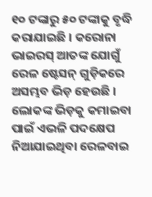୧୦ ଟଙ୍କାରୁ ୫୦ ଟଙ୍କାକୁ ବୃଦ୍ଧି କରାଯାଇଛି । କରୋନା ଭାଇରସ୍ ଆତଙ୍କ ଯୋଗୁଁ ରେଳ ଷ୍ଟେସନ୍ ଗୁଡ଼ିକରେ ଅସମ୍ଭବ ଭିଡ଼ ହେଉଛି । ଲୋକଙ୍କ ଭିଡ଼କୁ କମାଇବା ପାଇଁ ଏଭଳି ପଦକ୍ଷେପ ନିଆଯାଇଥିବା ରେଳବାଇ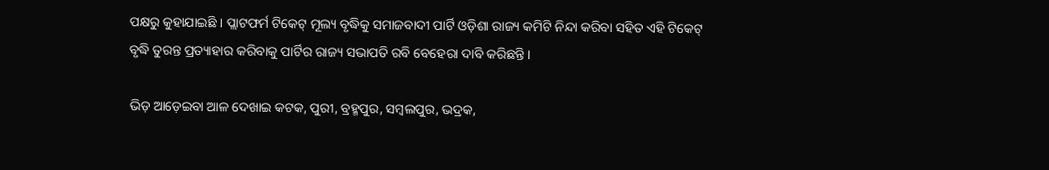ପକ୍ଷରୁ କୁହାଯାଇଛି । ପ୍ଲାଟଫର୍ମ ଟିକେଟ୍ ମୂଲ୍ୟ ବୃଦ୍ଧିକୁ ସମାଜବାଦୀ ପାର୍ଟି ଓଡ଼ିଶା ରାଜ୍ୟ କମିଟି ନିନ୍ଦା କରିବା ସହିତ ଏହି ଟିକେଟ୍ ବୃଦ୍ଧି ତୁରନ୍ତ ପ୍ରତ୍ୟାହାର କରିବାକୁ ପାର୍ଟିର ରାଜ୍ୟ ସଭାପତି ରବି ବେହେରା ଦାବି କରିଛନ୍ତି ।

ଭିଡ଼ ଆଡ଼େଇବା ଆଳ ଦେଖାଇ କଟକ, ପୁରୀ, ବ୍ରହ୍ମପୁର, ସମ୍ବଲପୁର, ଭଦ୍ରକ,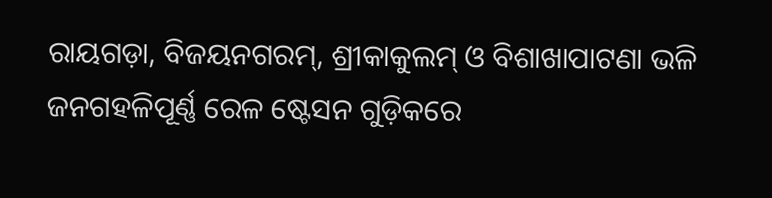ରାୟଗଡ଼ା, ବିଜୟନଗରମ୍, ଶ୍ରୀକାକୁଲମ୍ ଓ ବିଶାଖାପାଟଣା ଭଳି ଜନଗହଳିପୂର୍ଣ୍ଣ ରେଳ ଷ୍ଟେସନ ଗୁଡ଼ିକରେ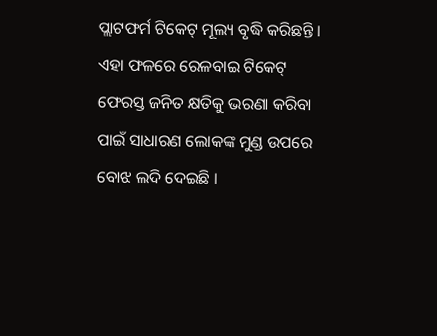ପ୍ଲାଟଫର୍ମ ଟିକେଟ୍ ମୂଲ୍ୟ ବୃଦ୍ଧି କରିଛନ୍ତି । ଏହା ଫଳରେ ରେଳବାଇ ଟିକେଟ୍ ଫେରସ୍ତ ଜନିତ କ୍ଷତିକୁ ଭରଣା କରିବା ପାଇଁ ସାଧାରଣ ଲୋକଙ୍କ ମୁଣ୍ଡ ଉପରେ ବୋଝ ଲଦି ଦେଇଛି ।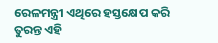ରେଳମନ୍ତ୍ରୀ ଏଥିରେ ହସ୍ତକ୍ଷେପ କରି ତୁରନ୍ତ ଏହି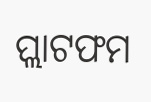ପ୍ଲାଟଫମ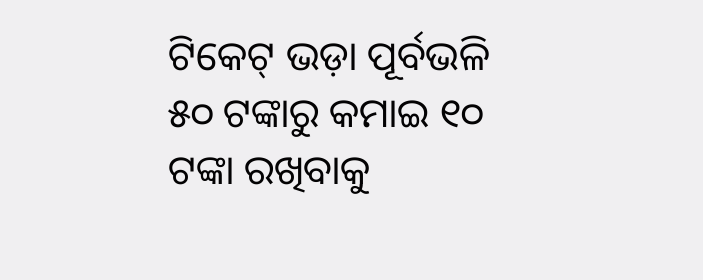ଟିକେଟ୍ ଭଡ଼ା ପୂର୍ବଭଳି ୫୦ ଟଙ୍କାରୁ କମାଇ ୧୦ ଟଙ୍କା ରଖିବାକୁ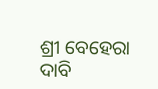ଶ୍ରୀ ବେହେରା ଦାବି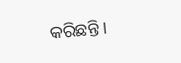କରିଛନ୍ତି ।